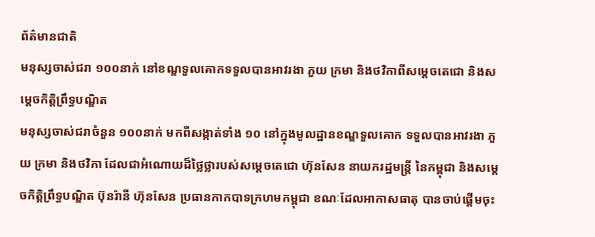ព័ត៌មានជាតិ
មនុស្សចាស់ជរា ១០០នាក់ នៅខណ្ឌទួលគោកទទួលបានអាវរងា ភួយ ក្រមា និងថវិកាពីសម្ដេចតេជោ និងសម្ដេចកិតិ្តព្រឹទ្ធបណ្ឌិត
មនុស្សចាស់ជរាចំនួន ១០០នាក់ មកពីសង្កាត់ទាំង ១០ នៅក្នុងមូលដ្ឋានខណ្ឌទួលគោក ទទួលបានអាវរងា ភួយ ក្រមា និងថវិកា ដែលជាអំណោយដ៏ថ្លៃថ្លារបស់សម្ដេចតេជោ ហ៊ុនសែន នាយករដ្ឋមន្ត្រី នៃកម្ពុជា និងសម្ដេចកិតិ្តព្រឹទ្ធបណ្ឌិត ប៊ុនរ៉ានី ហ៊ុនសែន ប្រធានកាកបាទក្រហមកម្ពុជា ខណៈដែលអាកាសធាតុ បានចាប់ផ្តើមចុះ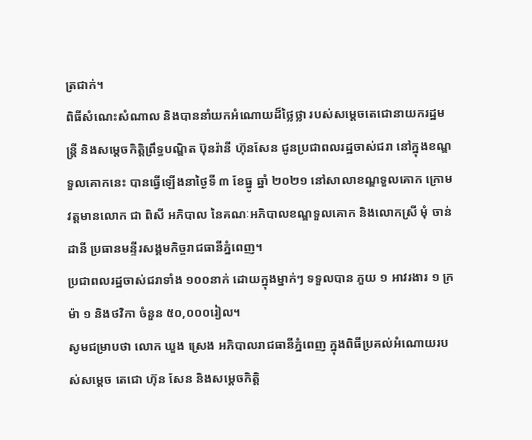ត្រជាក់។
ពិធីសំណេះសំណាល និងបាននាំយកអំណោយដ៏ថ្លៃថ្លា របស់សម្ដេចតេជោនាយករដ្ឋមន្ត្រី និងសម្ដេចកិតិ្តព្រឹទ្ធបណ្ឌិត ប៊ុនរ៉ានី ហ៊ុនសែន ជូនប្រជាពលរដ្ឋចាស់ជរា នៅក្នុងខណ្ឌទួលគោកនេះ បានធ្វើឡើងនាថ្ងៃទី ៣ ខែធ្នូ ឆ្នាំ ២០២១ នៅសាលាខណ្ឌទួលគោក ក្រោមវត្តមានលោក ជា ពិសី អភិបាល នៃគណៈអភិបាលខណ្ឌទួលគោក និងលោកស្រី មុំ ចាន់ដានី ប្រធានមន្ទីរសង្គមកិច្ចរាជធានីភ្នំពេញ។
ប្រជាពលរដ្ឋចាស់ជរាទាំង ១០០នាក់ ដោយក្នុងម្នាក់ៗ ទទួលបាន ភួយ ១ អាវរងារ ១ ក្រម៉ា ១ និងថវិកា ចំនួន ៥០,០០០រៀល។
សូមជម្រាបថា លោក ឃួង ស្រេង អភិបាលរាជធានីភ្នំពេញ ក្នុងពិធីប្រគល់អំណោយរបស់សម្ដេច តេជោ ហ៊ុន សែន និងសម្ដេចកិត្តិ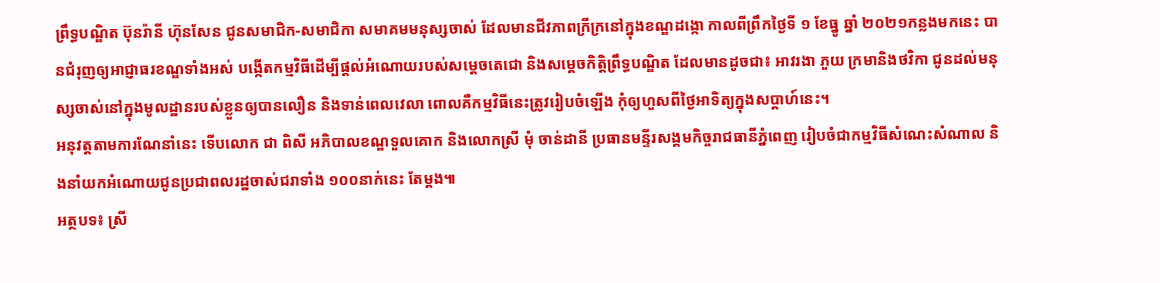ព្រឹទ្ធបណ្ឌិត ប៊ុនរ៉ានី ហ៊ុនសែន ជូនសមាជិក-សមាជិកា សមាគមមនុស្សចាស់ ដែលមានជីវភាពក្រីក្រនៅក្នុងខណ្ឌដង្កោ កាលពីព្រឹកថ្ងៃទី ១ ខែធ្នូ ឆ្នាំ ២០២១កន្លងមកនេះ បានជំរុញឲ្យអាជ្ញាធរខណ្ឌទាំងអស់ បង្កើតកម្មវិធីដើម្បីផ្ដល់អំណោយរបស់សម្ដេចតេជោ និងសម្ដេចកិត្តិព្រឹទ្ធបណ្ឌិត ដែលមានដូចជា៖ អាវរងា ភួយ ក្រមានិងថវិកា ជូនដល់មនុស្សចាស់នៅក្នុងមូលដ្ឋានរបស់ខ្លួនឲ្យបានលឿន និងទាន់ពេលវេលា ពោលគឺកម្មវិធីនេះត្រូវរៀបចំឡើង កុំឲ្យហួសពីថ្ងៃអាទិត្យក្នុងសប្តាហ៍នេះ។
អនុវត្តតាមការណែនាំនេះ ទើបលោក ជា ពិសី អភិបាលខណ្ឌទួលគោក និងលោកស្រី មុំ ចាន់ដានី ប្រធានមន្ទីរសង្គមកិច្ចរាជធានីភ្នំពេញ រៀបចំជាកម្មវិធីសំណេះសំណាល និងនាំយកអំណោយជូនប្រជាពលរដ្ឋចាស់ជរាទាំង ១០០នាក់នេះ តែម្តង៕
អត្ថបទ៖ ស្រី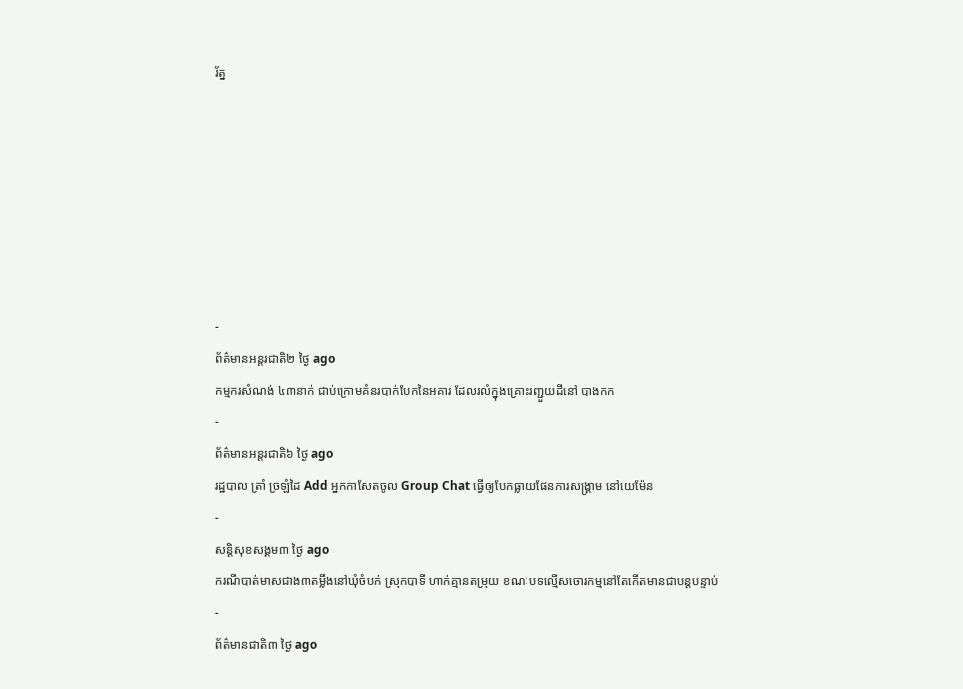រ័ត្ន







-
ព័ត៌មានអន្ដរជាតិ២ ថ្ងៃ ago
កម្មករសំណង់ ៤៣នាក់ ជាប់ក្រោមគំនរបាក់បែកនៃអគារ ដែលរលំក្នុងគ្រោះរញ្ជួយដីនៅ បាងកក
-
ព័ត៌មានអន្ដរជាតិ៦ ថ្ងៃ ago
រដ្ឋបាល ត្រាំ ច្រឡំដៃ Add អ្នកកាសែតចូល Group Chat ធ្វើឲ្យបែកធ្លាយផែនការសង្គ្រាម នៅយេម៉ែន
-
សន្តិសុខសង្គម៣ ថ្ងៃ ago
ករណីបាត់មាសជាង៣តម្លឹងនៅឃុំចំបក់ ស្រុកបាទី ហាក់គ្មានតម្រុយ ខណៈបទល្មើសចោរកម្មនៅតែកើតមានជាបន្តបន្ទាប់
-
ព័ត៌មានជាតិ៣ ថ្ងៃ ago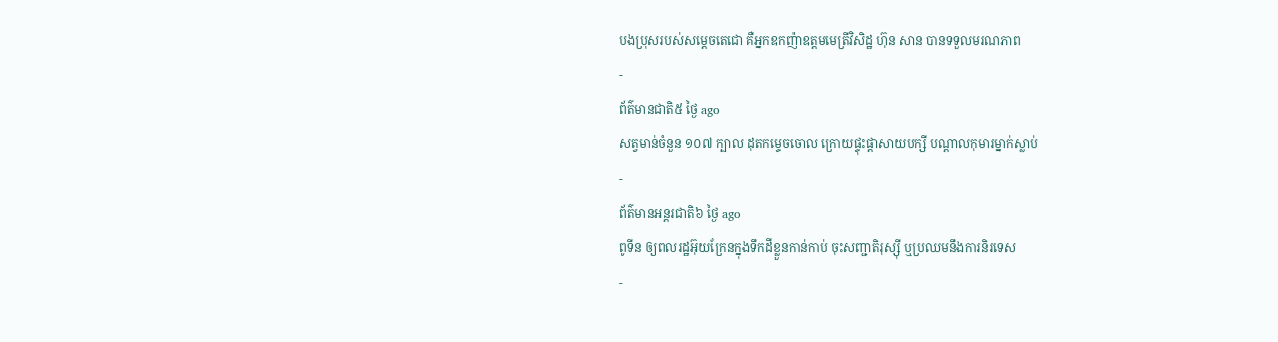បងប្រុសរបស់សម្ដេចតេជោ គឺអ្នកឧកញ៉ាឧត្តមមេត្រីវិសិដ្ឋ ហ៊ុន សាន បានទទួលមរណភាព
-
ព័ត៌មានជាតិ៥ ថ្ងៃ ago
សត្វមាន់ចំនួន ១០៧ ក្បាល ដុតកម្ទេចចោល ក្រោយផ្ទុះផ្ដាសាយបក្សី បណ្តាលកុមារម្នាក់ស្លាប់
-
ព័ត៌មានអន្ដរជាតិ៦ ថ្ងៃ ago
ពូទីន ឲ្យពលរដ្ឋអ៊ុយក្រែនក្នុងទឹកដីខ្លួនកាន់កាប់ ចុះសញ្ជាតិរុស្ស៊ី ឬប្រឈមនឹងការនិរទេស
-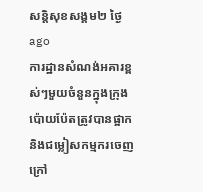សន្តិសុខសង្គម២ ថ្ងៃ ago
ការដ្ឋានសំណង់អគារខ្ពស់ៗមួយចំនួនក្នុងក្រុងប៉ោយប៉ែតត្រូវបានផ្អាក និងជម្លៀសកម្មករចេញក្រៅ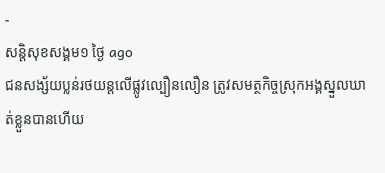-
សន្តិសុខសង្គម១ ថ្ងៃ ago
ជនសង្ស័យប្លន់រថយន្តលើផ្លូវល្បឿនលឿន ត្រូវសមត្ថកិច្ចស្រុកអង្គស្នួលឃាត់ខ្លួនបានហើយ